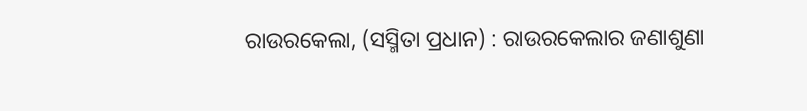ରାଉରକେଲା, (ସସ୍ମିତା ପ୍ରଧାନ) : ରାଉରକେଲାର ଜଣାଶୁଣା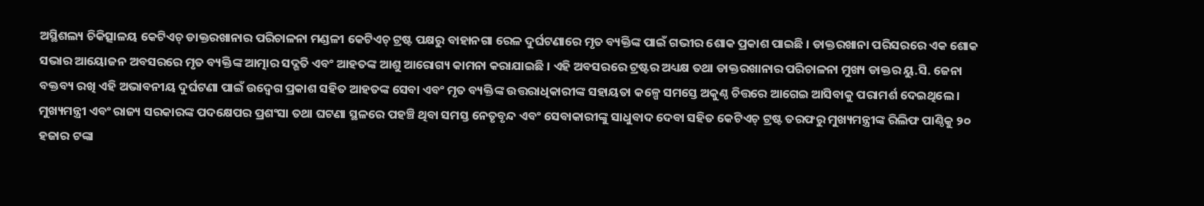ଅସ୍ଥିଶଲ୍ୟ ଚିକିତ୍ସାଳୟ କେଟିଏଚ୍ ଡାକ୍ତରଖାନାର ପରିଚାଳନା ମଣ୍ଡଳୀ କେଟିଏଚ୍ ଟ୍ରଷ୍ଟ ପକ୍ଷରୁ ବାହାନଗା ରେଳ ଦୁର୍ଘଟଣାରେ ମୃତ ବ୍ୟକ୍ତିଙ୍କ ପାଇଁ ଗଭୀର ଶୋକ ପ୍ରକାଶ ପାଇଛି । ଡାକ୍ତରଖାନା ପରିସରରେ ଏକ ଶୋକ ସଭାର ଆୟୋଜନ ଅବସରରେ ମୃତ ବ୍ୟକ୍ତିଙ୍କ ଆତ୍ମାର ସଦ୍ଗତି ଏବଂ ଆହତଙ୍କ ଆଶୁ ଆରୋଗ୍ୟ କାମନା କରାଯାଇଛି । ଏହି ଅବସରରେ ଟ୍ରଷ୍ଟର ଅଧ୍ୟକ୍ଷ ତଥା ଡାକ୍ତରଖାନାର ପରିଚାଳନା ମୁଖ୍ୟ ଡାକ୍ତର ୟୁ.ସି. ଜେନା ବକ୍ତବ୍ୟ ରଖି ଏହି ଅଭାବନୀୟ ଦୁର୍ଘଟଣା ପାଇଁ ଉଦ୍ବେଗ ପ୍ରକାଶ ସହିତ ଆହତଙ୍କ ସେବା ଏବଂ ମୃତ ବ୍ୟକ୍ତିଙ୍କ ଉତ୍ତରାଧିକାରୀଙ୍କ ସହାୟତା କଳ୍ପେ ସମସ୍ତେ ଅକୁଣ୍ଠ ଚିତ୍ତରେ ଆଗେଇ ଆସିବାକୁ ପରାମର୍ଶ ଦେଇଥିଲେ । ମୁଖ୍ୟମନ୍ତ୍ରୀ ଏବଂ ରାଜ୍ୟ ସରକାରଙ୍କ ପଦକ୍ଷେପର ପ୍ରଶଂସା ତଥା ଘଟଣା ସ୍ଥଳରେ ପହଞ୍ଚି ଥିବା ସମସ୍ତ ନେତୃବୃନ୍ଦ ଏବଂ ସେବାକାରୀଙ୍କୁ ସାଧୁବାଦ ଦେବା ସହିତ କେଟିଏଚ୍ ଟ୍ରଷ୍ଟ ତରଫରୁ ମୁଖ୍ୟମନ୍ତ୍ରୀଙ୍କ ରିଲିଫ ପାଣ୍ଠିକୁ ୨୦ ହଜାର ଟଙ୍କା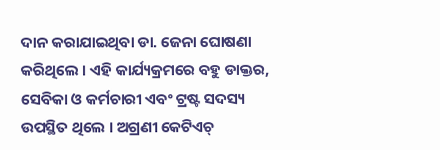ଦାନ କରାଯାଇଥିବା ଡା. ଜେନା ଘୋଷଣା କରିଥିଲେ । ଏହି କାର୍ଯ୍ୟକ୍ରମରେ ବହୁ ଡାକ୍ତର, ସେବିକା ଓ କର୍ମଚାରୀ ଏବଂ ଟ୍ରଷ୍ଟ ସଦସ୍ୟ ଉପସ୍ଥିତ ଥିଲେ । ଅଗ୍ରଣୀ କେଟିଏଚ୍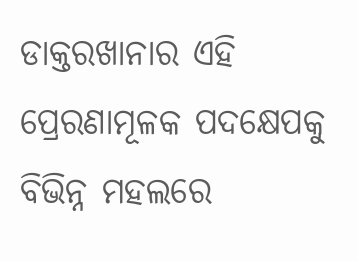ଡାକ୍ତରଖାନାର ଏହି ପ୍ରେରଣାମୂଳକ ପଦକ୍ଷେପକୁ ବିଭିନ୍ନ ମହଲରେ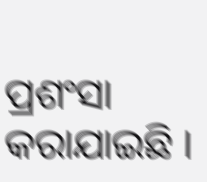ପ୍ରଶଂସା କରାଯାଇଛି ।